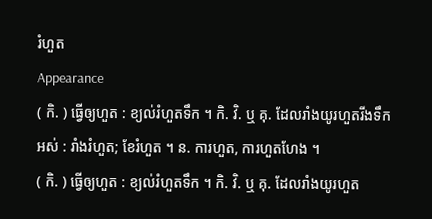រំហួត
Appearance
( កិ. ) ធ្វើឲ្យហួត : ខ្យល់រំហួតទឹក ។ កិ. វិ. ឬ គុ. ដែលរាំងយូរហួតរីងទឹកអស់ : រាំងរំហួត; ខែរំហួត ។ ន. ការហួត, ការហួតហែង ។
( កិ. ) ធ្វើឲ្យហួត : ខ្យល់រំហួតទឹក ។ កិ. វិ. ឬ គុ. ដែលរាំងយូរហួត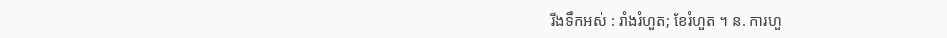រីងទឹកអស់ : រាំងរំហួត; ខែរំហួត ។ ន. ការហួ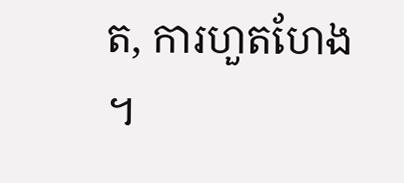ត, ការហួតហែង ។